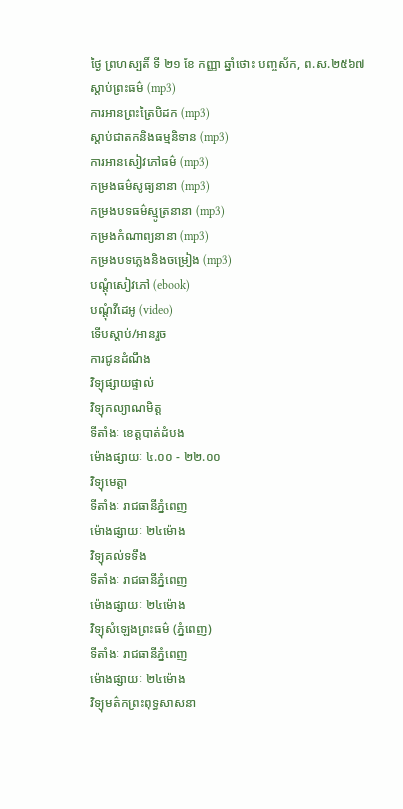ថ្ងៃ ព្រហស្បតិ៍ ទី ២១ ខែ កញ្ញា ឆ្នាំថោះ បញ្ចស័ក, ព.ស.២៥៦៧
ស្តាប់ព្រះធម៌ (mp3)
ការអានព្រះត្រៃបិដក (mp3)
ស្តាប់ជាតកនិងធម្មនិទាន (mp3)
ការអានសៀវភៅធម៌ (mp3)
កម្រងធម៌សូធ្យនានា (mp3)
កម្រងបទធម៌ស្មូត្រនានា (mp3)
កម្រងកំណាព្យនានា (mp3)
កម្រងបទភ្លេងនិងចម្រៀង (mp3)
បណ្តុំសៀវភៅ (ebook)
បណ្តុំវីដេអូ (video)
ទើបស្តាប់/អានរួច
ការជូនដំណឹង
វិទ្យុផ្សាយផ្ទាល់
វិទ្យុកល្យាណមិត្ត
ទីតាំងៈ ខេត្តបាត់ដំបង
ម៉ោងផ្សាយៈ ៤.០០ - ២២.០០
វិទ្យុមេត្តា
ទីតាំងៈ រាជធានីភ្នំពេញ
ម៉ោងផ្សាយៈ ២៤ម៉ោង
វិទ្យុគល់ទទឹង
ទីតាំងៈ រាជធានីភ្នំពេញ
ម៉ោងផ្សាយៈ ២៤ម៉ោង
វិទ្យុសំឡេងព្រះធម៌ (ភ្នំពេញ)
ទីតាំងៈ រាជធានីភ្នំពេញ
ម៉ោងផ្សាយៈ ២៤ម៉ោង
វិទ្យុមត៌កព្រះពុទ្ធសាសនា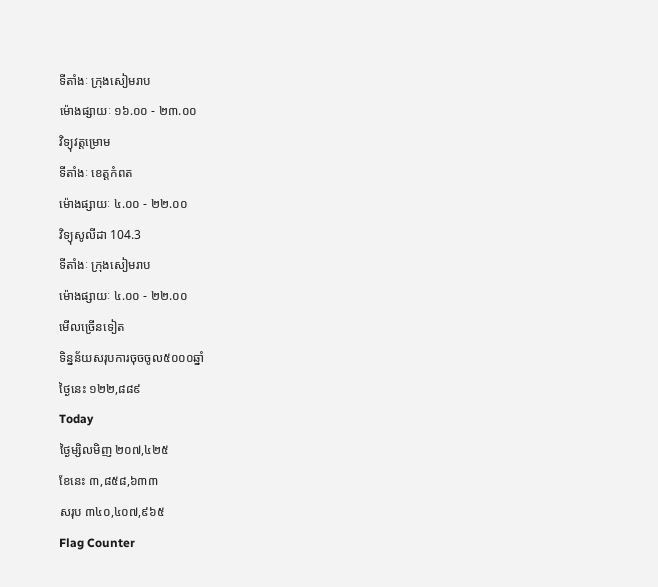ទីតាំងៈ ក្រុងសៀមរាប
ម៉ោងផ្សាយៈ ១៦.០០ - ២៣.០០
វិទ្យុវត្តម្រោម
ទីតាំងៈ ខេត្តកំពត
ម៉ោងផ្សាយៈ ៤.០០ - ២២.០០
វិទ្យុសូលីដា 104.3
ទីតាំងៈ ក្រុងសៀមរាប
ម៉ោងផ្សាយៈ ៤.០០ - ២២.០០
មើលច្រើនទៀត
ទិន្នន័យសរុបការចុចចូល៥០០០ឆ្នាំ
ថ្ងៃនេះ ១២២,៨៨៩
Today
ថ្ងៃម្សិលមិញ ២០៧,៤២៥
ខែនេះ ៣,៨៥៨,៦៣៣
សរុប ៣៤០,៤០៧,៩៦៥
Flag Counter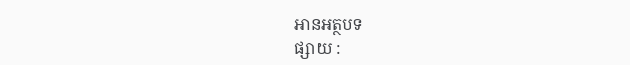អានអត្ថបទ
ផ្សាយ :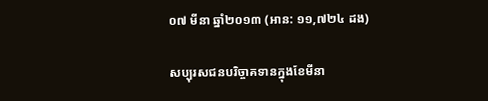០៧ មីនា ឆ្នាំ២០១៣ (អាន: ១១,៧២៤ ដង)

សប្បុរសជនបរិច្ចាគទានក្នុងខែមីនា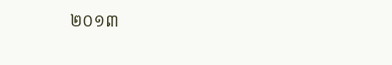២០១៣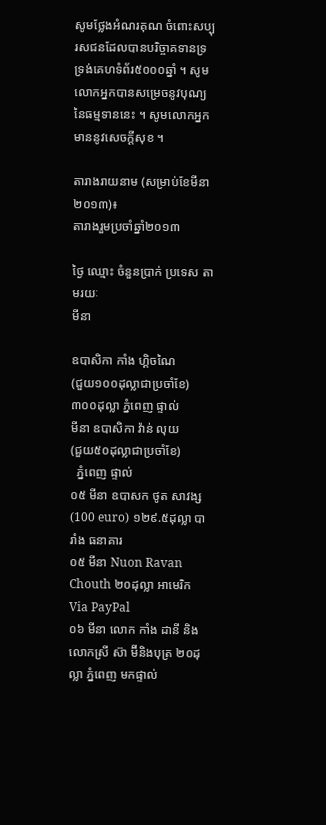សូមថ្លែងអំណរគុណ ចំពោះសប្បុរសជនដែលបានបរិច្ចាគទានទ្រទ្រង់គេហទំព័រ៥០០០ឆ្នាំ ។ សូមលោកអ្នកបានសម្រេចនូវបុណ្យនៃធម្មទាននេះ ។ សូមលោកអ្នកមាននូវសេចក្តីសុខ ។

តារាងរាយនាម (សម្រាប់ខែមីនា២០១៣)៖
តារាងរួមប្រចាំឆ្នាំ២០១៣

ថ្ងៃ ឈ្មោះ ចំនួនប្រាក់ ប្រទេស តាមរយៈ
មីនា

ឧបាសិកា កាំង ហ្គិចណៃ
(ជួយ១០០ដុល្លាជាប្រចាំខែ)
៣០០ដុល្លា ភ្នំពេញ ផ្ទាល់
មីនា ឧបាសិកា វ៉ាន់ លុយ
(ជួយ៥០ដុល្លាជាប្រចាំខែ)
  ភ្នំពេញ ផ្ទាល់
០៥ មីនា ឧបាសក ថូត សាវង្ស (100 euro) ១២៩.៥ដុល្លា បារាំង ធនាគារ
០៥ មីនា Nuon Ravan Chouth ២០ដុល្លា អាមេរិក Via PayPal
០៦ មីនា លោក កាំង ដានី និងលោកស្រី ស៊ា ម៊ីនិងបុត្រ ២០ដុល្លា ភ្នំពេញ មកផ្ទាល់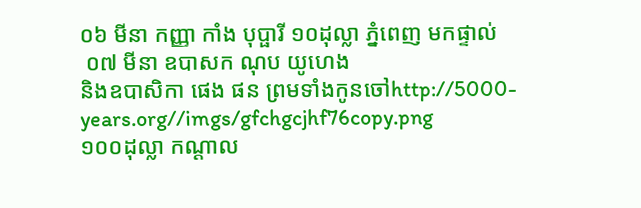០៦ មីនា កញ្ញា កាំង បុប្ផារី ១០ដុល្លា ភ្នំពេញ មកផ្ទាល់
 ០៧ មីនា ឧបាសក ណុប យូហេង
និងឧបាសិកា ផេង ផន ព្រមទាំងកូនចៅhttp://5000-years.org//imgs/gfchgcjhf76copy.png
១០០ដុល្លា កណ្តាល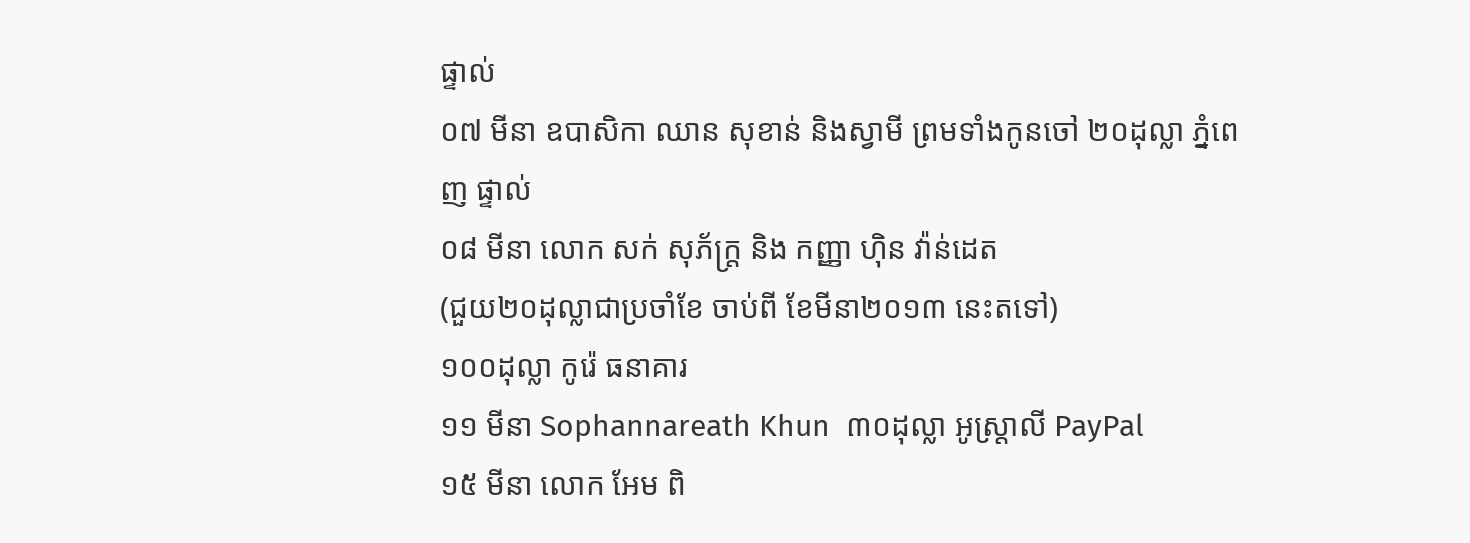ផ្ទាល់
០៧ មីនា ឧបាសិកា ឈាន សុខាន់ និងស្វាមី ព្រមទាំងកូនចៅ ២០ដុល្លា ភ្នំពេញ ផ្ទាល់
០៨ មីនា លោក សក់ សុភ័ក្រ្ត និង កញ្ញា ហ៊ិន វ៉ាន់ដេត
(ជួយ២០ដុល្លាជាប្រចាំខែ ចាប់ពី ខែមីនា២០១៣ នេះតទៅ)
១០០ដុល្លា កូរ៉េ ធនាគារ
១១ មីនា Sophannareath Khun  ៣០ដុល្លា អូស្ត្រាលី PayPal
១៥ មីនា លោក អែម ពិ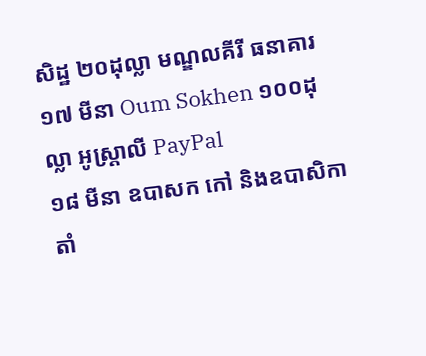សិដ្ឋ ២០ដុល្លា មណ្ឌលគីរី ធនាគារ
១៧ មីនា Oum Sokhen ១០០ដុល្លា អូស្ត្រាលី PayPal
១៨ មីនា ឧបាសក កៅ និងឧបាសិកា តាំ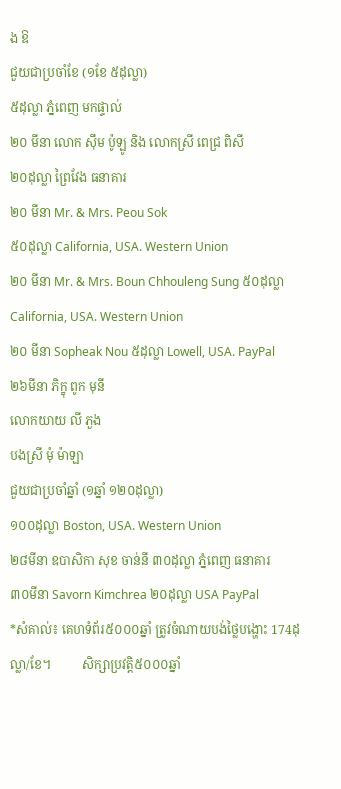ង ឱ
ជួយជាប្រចាំខែ (១ខែ ៥ដុល្លា)
៥ដុល្លា ភ្នំពេញ មកផ្ទាល់
២០ មីនា លោក ស៊ឹម ប៉ូឡូ និង លោកស្រី ពេជ្រ ពិសី
២០ដុល្លា ព្រៃវែង ធនាគារ
២០ មីនា Mr. & Mrs. Peou Sok
៥០ដុល្លា California, USA. Western Union
២០ មីនា Mr. & Mrs. Boun Chhouleng Sung ៥០ដុល្លា California, USA. Western Union
២០ មីនា Sopheak Nou ៥ដុល្លា Lowell, USA. PayPal
២៦មីនា ភិក្ខុ ពូក មុនី
លោកយាយ លី ភួង
បងស្រី មុំ ម៉ាឡា
ជួយជាប្រចាំឆ្នាំ (១ឆ្នាំ ១២០ដុល្លា)
១០០ដុល្លា Boston, USA. Western Union
២៨មីនា ឧបាសិកា សុខ ចាន់នី ៣០ដុល្លា ភ្នំពេញ ធនាគារ
៣០មីនា Savorn Kimchrea ២០ដុល្លា USA PayPal
*សំគាល់៖ គេហទំព័រ៥០០០ឆ្នាំ ត្រូវចំណាយបង់ថ្លៃបង្ហោះ 174ដុល្លា/ខែ។          សិក្សាប្រវត្តិ៥០០០ឆ្នាំ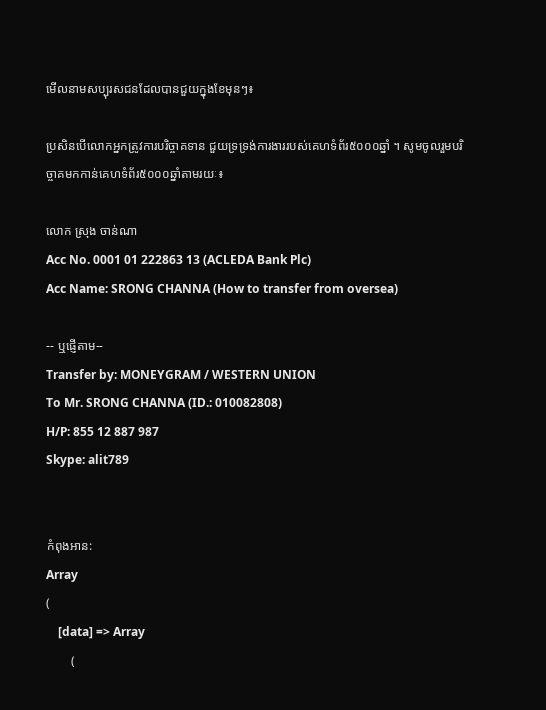មើលនាមសប្បុរសជនដែលបានជួយក្នុងខែមុនៗ៖

ប្រសិនបើលោកអ្នកត្រូវការបរិច្ចាគទាន ជួយទ្រទ្រង់ការងាររបស់គេហទំព័រ៥០០០ឆ្នាំ ។ សូមចូលរួមបរិច្ចាគមកកាន់គេហទំព័រ៥០០០ឆ្នាំតាមរយៈ៖

លោក ស្រុង ចាន់ណា
Acc No. 0001 01 222863 13 (ACLEDA Bank Plc)
Acc Name: SRONG CHANNA (How to transfer from oversea)

-- ឬផ្ញើតាម--
Transfer by: MONEYGRAM / WESTERN UNION
To Mr. SRONG CHANNA (ID.: 010082808)
H/P: 855 12 887 987
Skype: alit789


កំពុងអាន:
Array
(
    [data] => Array
        (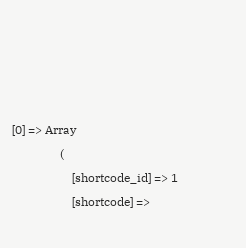[0] => Array
                (
                    [shortcode_id] => 1
                    [shortcode] =>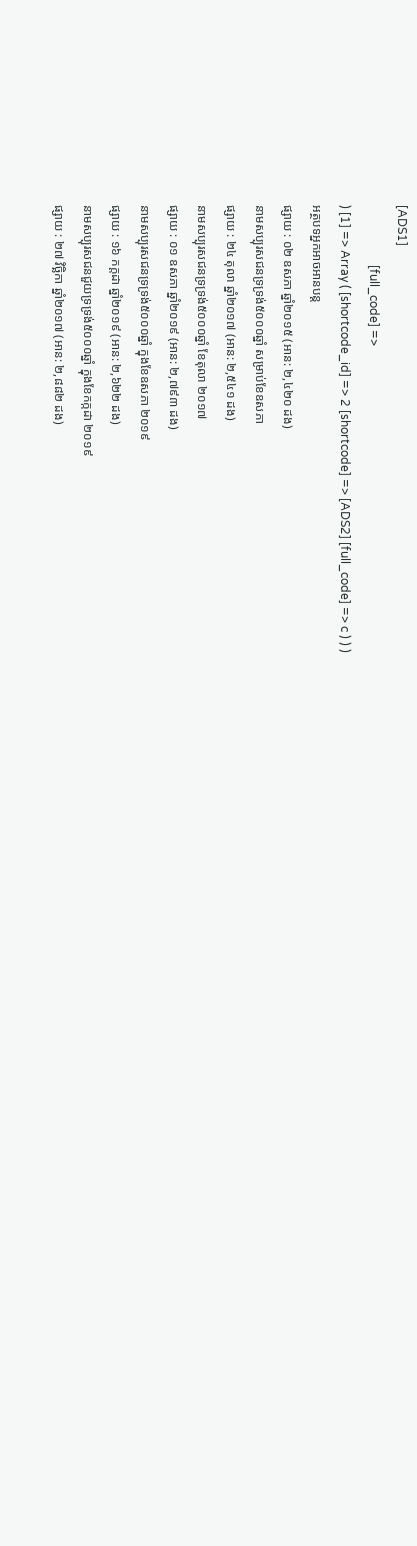[ADS1]
                    [full_code] =>
) [1] => Array ( [shortcode_id] => 2 [shortcode] => [ADS2] [full_code] => c ) ) )
អត្ថបទអ្នកអាចអានបន្ត
ផ្សាយ : ០២ ឧសភា ឆ្នាំ២០១៥ (អាន: ២,៤២០ ដង)
នាមសប្បុរសជនទ្រទ្រង់៥០០០ឆ្នាំ សម្រាប់ខែឧសភា
ផ្សាយ : ២៤ តុលា ឆ្នាំ២០១៧ (អាន: ២,៥៤១ ដង)
នាមសប្បុរសជនទ្រទ្រង់៥០០០ឆ្នាំ ខែតុលា ២០១៧
ផ្សាយ : ០១ ឧសភា ឆ្នាំ២០១៩ (អាន: ២,៧៩៣ ដង)
នាមសប្បុរសជនទ្រទ្រង់៥០០០ឆ្នាំ ក្នុងខែឧសភា ២០១៩
ផ្សាយ : ១៦ កក្តដា ឆ្នាំ២០១៩ (អាន: ២,៦២២ ដង)
នាមសប្បុរសជនជួយទ្រទ្រង់៥០០០ឆ្នាំ ក្នុងខែកក្កដា ២០១៩
ផ្សាយ : ២៧ វិច្ឆិកា ឆ្នាំ២០១៧ (អាន: ២,៨៨២ ដង)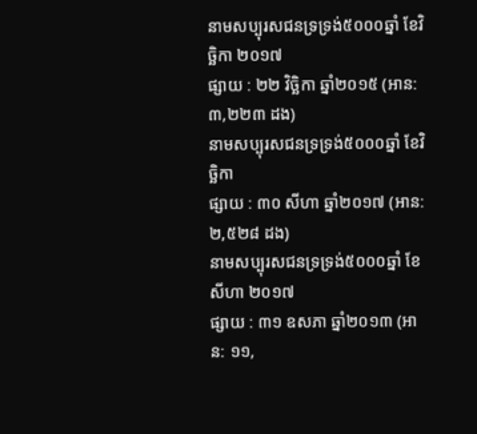នាមសប្បុរសជនទ្រទ្រង់៥០០០ឆ្នាំ ខែវិច្ឆិកា ២០១៧
ផ្សាយ : ២២ វិច្ឆិកា ឆ្នាំ២០១៥ (អាន: ៣,២២៣ ដង)
នាមសប្បុរសជនទ្រទ្រង់៥០០០ឆ្នាំ ខែវិច្ឆិកា
ផ្សាយ : ៣០ សីហា ឆ្នាំ២០១៧ (អាន: ២,៥២៨ ដង)
នាមសប្បុរសជនទ្រទ្រង់៥០០០ឆ្នាំ ខែសីហា ២០១៧
ផ្សាយ : ៣១ ឧសភា ឆ្នាំ២០១៣ (អាន: ១១,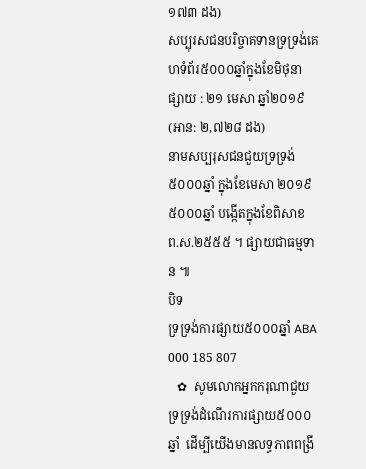១៧៣ ដង)
សប្បុរសជនបរិច្ចាគទានទ្រទ្រង់គេហទំព័រ៥០០០ឆ្នាំក្នុងខែមិថុនា
ផ្សាយ : ២១ មេសា ឆ្នាំ២០១៩ (អាន: ២,៧២៨ ដង)
នាមសប្បរុសជនជួយទ្រទ្រង់៥០០០ឆ្នាំ ក្នុងខែមេសា ២០១៩
៥០០០ឆ្នាំ បង្កើតក្នុងខែពិសាខ ព.ស.២៥៥៥ ។ ផ្សាយជាធម្មទាន ៕
បិទ
ទ្រទ្រង់ការផ្សាយ៥០០០ឆ្នាំ ABA 000 185 807
   ✿  សូមលោកអ្នកករុណាជួយទ្រទ្រង់ដំណើរការផ្សាយ៥០០០ឆ្នាំ  ដើម្បីយើងមានលទ្ធភាពពង្រី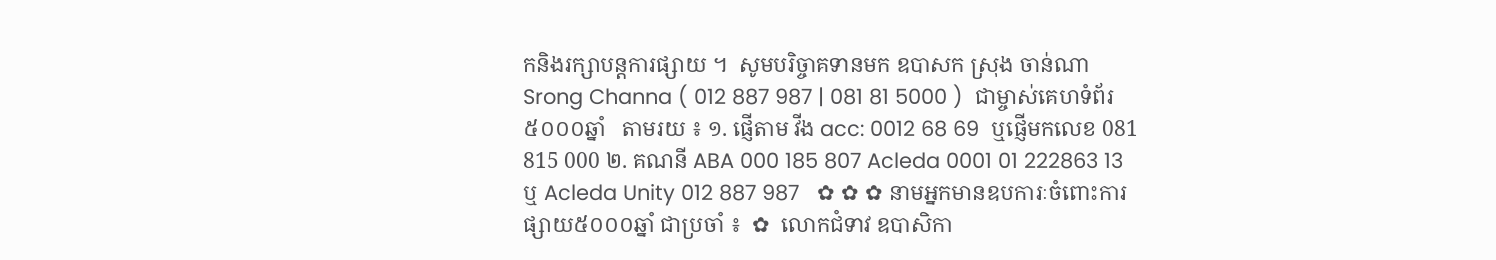កនិងរក្សាបន្តការផ្សាយ ។  សូមបរិច្ចាគទានមក ឧបាសក ស្រុង ចាន់ណា Srong Channa ( 012 887 987 | 081 81 5000 )  ជាម្ចាស់គេហទំព័រ៥០០០ឆ្នាំ   តាមរយ ៖ ១. ផ្ញើតាម វីង acc: 0012 68 69  ឬផ្ញើមកលេខ 081 815 000 ២. គណនី ABA 000 185 807 Acleda 0001 01 222863 13 ឬ Acleda Unity 012 887 987   ✿ ✿ ✿ នាមអ្នកមានឧបការៈចំពោះការផ្សាយ៥០០០ឆ្នាំ ជាប្រចាំ ៖  ✿  លោកជំទាវ ឧបាសិកា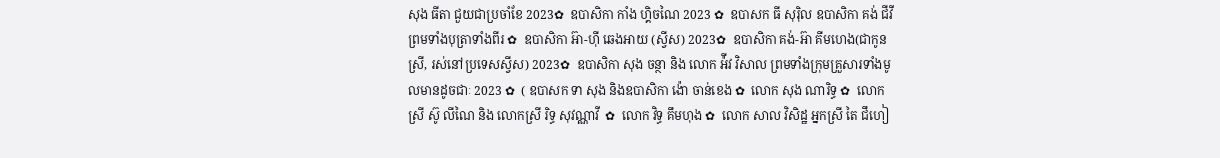សុង ធីតា ជួយជាប្រចាំខែ 2023✿  ឧបាសិកា កាំង ហ្គិចណៃ 2023 ✿  ឧបាសក ធី សុរ៉ិល ឧបាសិកា គង់ ជីវី ព្រមទាំងបុត្រាទាំងពីរ ✿  ឧបាសិកា អ៊ា-ហុី ឆេងអាយ (ស្វីស) 2023✿  ឧបាសិកា គង់-អ៊ា គីមហេង(ជាកូនស្រី, រស់នៅប្រទេសស្វីស) 2023✿  ឧបាសិកា សុង ចន្ថា និង លោក អ៉ីវ វិសាល ព្រមទាំងក្រុមគ្រួសារទាំងមូលមានដូចជាៈ 2023 ✿  ( ឧបាសក ទា សុង និងឧបាសិកា ង៉ោ ចាន់ខេង ✿  លោក សុង ណារិទ្ធ ✿  លោកស្រី ស៊ូ លីណៃ និង លោកស្រី រិទ្ធ សុវណ្ណាវី  ✿  លោក វិទ្ធ គឹមហុង ✿  លោក សាល វិសិដ្ឋ អ្នកស្រី តៃ ជឹហៀ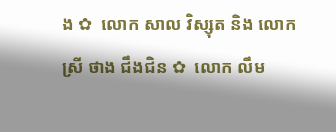ង ✿  លោក សាល វិស្សុត និង លោកស្រី ថាង ជឹងជិន ✿  លោក លឹម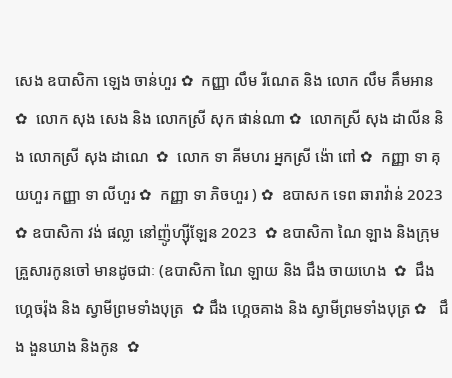សេង ឧបាសិកា ឡេង ចាន់ហួរ ✿  កញ្ញា លឹម រីណេត និង លោក លឹម គឹមអាន ✿  លោក សុង សេង និង លោកស្រី សុក ផាន់ណា ✿  លោកស្រី សុង ដាលីន និង លោកស្រី សុង ដាណេ  ✿  លោក ទា គីមហរ អ្នកស្រី ង៉ោ ពៅ ✿  កញ្ញា ទា គុយហួរ កញ្ញា ទា លីហួរ ✿  កញ្ញា ទា ភិចហួរ ) ✿  ឧបាសក ទេព ឆារាវ៉ាន់ 2023 ✿ ឧបាសិកា វង់ ផល្លា នៅញ៉ូហ្ស៊ីឡែន 2023  ✿ ឧបាសិកា ណៃ ឡាង និងក្រុមគ្រួសារកូនចៅ មានដូចជាៈ (ឧបាសិកា ណៃ ឡាយ និង ជឹង ចាយហេង  ✿  ជឹង ហ្គេចរ៉ុង និង ស្វាមីព្រមទាំងបុត្រ  ✿ ជឹង ហ្គេចគាង និង ស្វាមីព្រមទាំងបុត្រ ✿   ជឹង ងួនឃាង និងកូន  ✿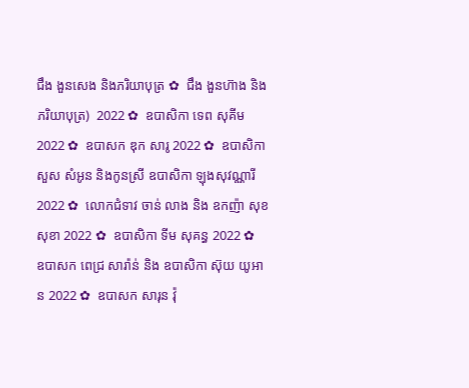ជឹង ងួនសេង និងភរិយាបុត្រ ✿  ជឹង ងួនហ៊ាង និងភរិយាបុត្រ)  2022 ✿  ឧបាសិកា ទេព សុគីម 2022 ✿  ឧបាសក ឌុក សារូ 2022 ✿  ឧបាសិកា សួស សំអូន និងកូនស្រី ឧបាសិកា ឡុងសុវណ្ណារី 2022 ✿  លោកជំទាវ ចាន់ លាង និង ឧកញ៉ា សុខ សុខា 2022 ✿  ឧបាសិកា ទីម សុគន្ធ 2022 ✿   ឧបាសក ពេជ្រ សារ៉ាន់ និង ឧបាសិកា ស៊ុយ យូអាន 2022 ✿  ឧបាសក សារុន វ៉ុ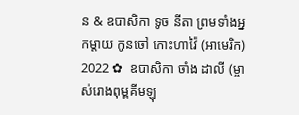ន & ឧបាសិកា ទូច នីតា ព្រមទាំងអ្នកម្តាយ កូនចៅ កោះហាវ៉ៃ (អាមេរិក) 2022 ✿  ឧបាសិកា ចាំង ដាលី (ម្ចាស់រោងពុម្ពគីមឡុ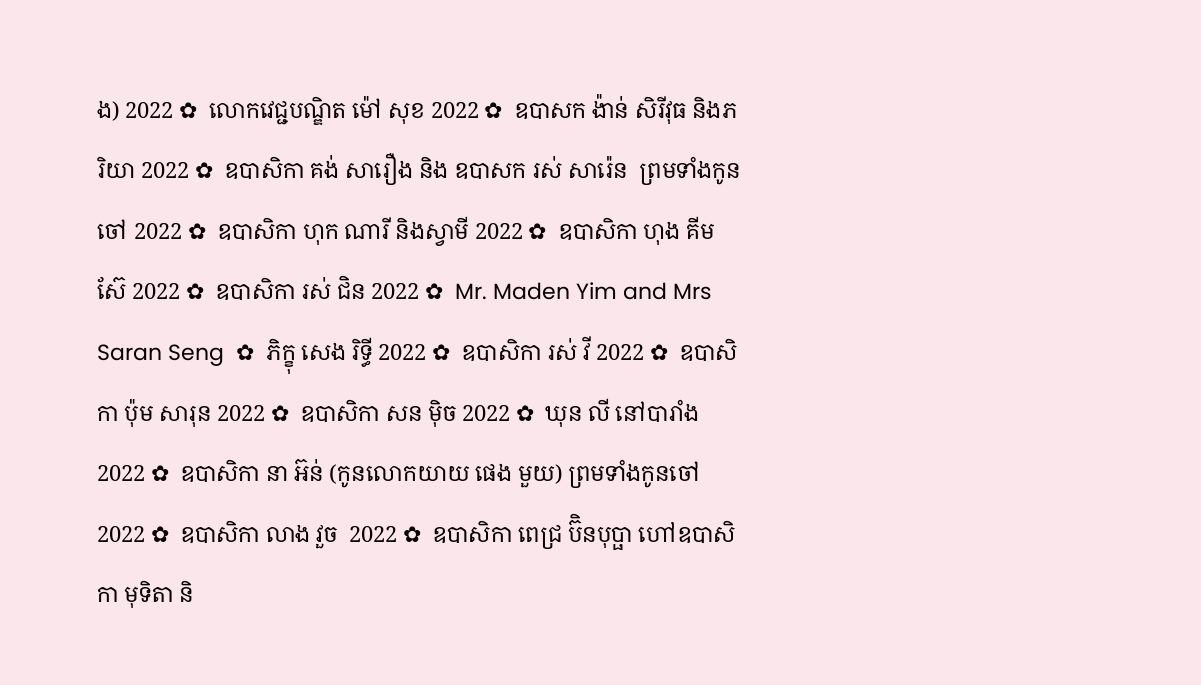ង) 2022 ✿  លោកវេជ្ជបណ្ឌិត ម៉ៅ សុខ 2022 ✿  ឧបាសក ង៉ាន់ សិរីវុធ និងភរិយា 2022 ✿  ឧបាសិកា គង់ សារឿង និង ឧបាសក រស់ សារ៉េន  ព្រមទាំងកូនចៅ 2022 ✿  ឧបាសិកា ហុក ណារី និងស្វាមី 2022 ✿  ឧបាសិកា ហុង គីមស៊ែ 2022 ✿  ឧបាសិកា រស់ ជិន 2022 ✿  Mr. Maden Yim and Mrs Saran Seng  ✿  ភិក្ខុ សេង រិទ្ធី 2022 ✿  ឧបាសិកា រស់ វី 2022 ✿  ឧបាសិកា ប៉ុម សារុន 2022 ✿  ឧបាសិកា សន ម៉ិច 2022 ✿  ឃុន លី នៅបារាំង 2022 ✿  ឧបាសិកា នា អ៊ន់ (កូនលោកយាយ ផេង មួយ) ព្រមទាំងកូនចៅ 2022 ✿  ឧបាសិកា លាង វួច  2022 ✿  ឧបាសិកា ពេជ្រ ប៊ិនបុប្ផា ហៅឧបាសិកា មុទិតា និ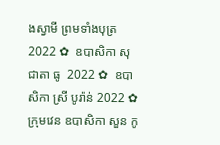ងស្វាមី ព្រមទាំងបុត្រ  2022 ✿  ឧបាសិកា សុជាតា ធូ  2022 ✿  ឧបាសិកា ស្រី បូរ៉ាន់ 2022 ✿  ក្រុមវេន ឧបាសិកា សួន កូ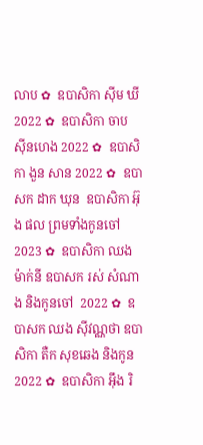លាប ✿  ឧបាសិកា ស៊ីម ឃី 2022 ✿  ឧបាសិកា ចាប ស៊ីនហេង 2022 ✿  ឧបាសិកា ងួន សាន 2022 ✿  ឧបាសក ដាក ឃុន  ឧបាសិកា អ៊ុង ផល ព្រមទាំងកូនចៅ 2023 ✿  ឧបាសិកា ឈង ម៉ាក់នី ឧបាសក រស់ សំណាង និងកូនចៅ  2022 ✿  ឧបាសក ឈង សុីវណ្ណថា ឧបាសិកា តឺក សុខឆេង និងកូន 2022 ✿  ឧបាសិកា អុឹង រិ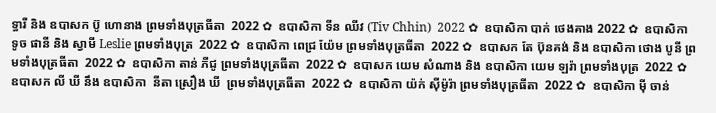ទ្ធារី និង ឧបាសក ប៊ូ ហោនាង ព្រមទាំងបុត្រធីតា  2022 ✿  ឧបាសិកា ទីន ឈីវ (Tiv Chhin)  2022 ✿  ឧបាសិកា បាក់ ថេងគាង 2022 ✿  ឧបាសិកា ទូច ផានី និង ស្វាមី Leslie ព្រមទាំងបុត្រ  2022 ✿  ឧបាសិកា ពេជ្រ យ៉ែម ព្រមទាំងបុត្រធីតា  2022 ✿  ឧបាសក តែ ប៊ុនគង់ និង ឧបាសិកា ថោង បូនី ព្រមទាំងបុត្រធីតា  2022 ✿  ឧបាសិកា តាន់ ភីជូ ព្រមទាំងបុត្រធីតា  2022 ✿  ឧបាសក យេម សំណាង និង ឧបាសិកា យេម ឡរ៉ា ព្រមទាំងបុត្រ  2022 ✿  ឧបាសក លី ឃី នឹង ឧបាសិកា  នីតា ស្រឿង ឃី  ព្រមទាំងបុត្រធីតា  2022 ✿  ឧបាសិកា យ៉ក់ សុីម៉ូរ៉ា ព្រមទាំងបុត្រធីតា  2022 ✿  ឧបាសិកា មុី ចាន់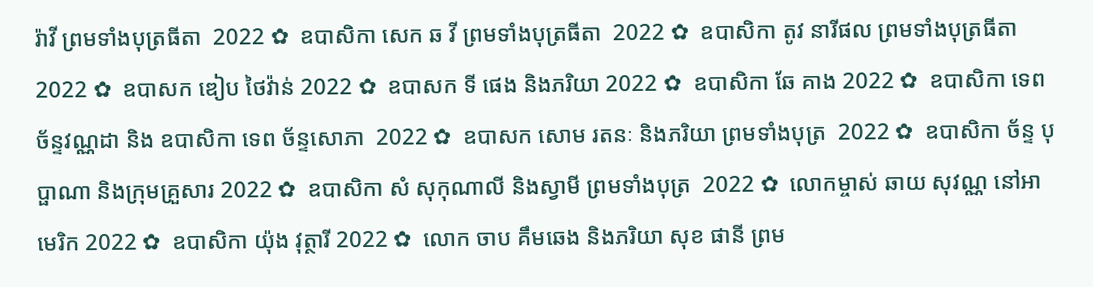រ៉ាវី ព្រមទាំងបុត្រធីតា  2022 ✿  ឧបាសិកា សេក ឆ វី ព្រមទាំងបុត្រធីតា  2022 ✿  ឧបាសិកា តូវ នារីផល ព្រមទាំងបុត្រធីតា  2022 ✿  ឧបាសក ឌៀប ថៃវ៉ាន់ 2022 ✿  ឧបាសក ទី ផេង និងភរិយា 2022 ✿  ឧបាសិកា ឆែ គាង 2022 ✿  ឧបាសិកា ទេព ច័ន្ទវណ្ណដា និង ឧបាសិកា ទេព ច័ន្ទសោភា  2022 ✿  ឧបាសក សោម រតនៈ និងភរិយា ព្រមទាំងបុត្រ  2022 ✿  ឧបាសិកា ច័ន្ទ បុប្ផាណា និងក្រុមគ្រួសារ 2022 ✿  ឧបាសិកា សំ សុកុណាលី និងស្វាមី ព្រមទាំងបុត្រ  2022 ✿  លោកម្ចាស់ ឆាយ សុវណ្ណ នៅអាមេរិក 2022 ✿  ឧបាសិកា យ៉ុង វុត្ថារី 2022 ✿  លោក ចាប គឹមឆេង និងភរិយា សុខ ផានី ព្រម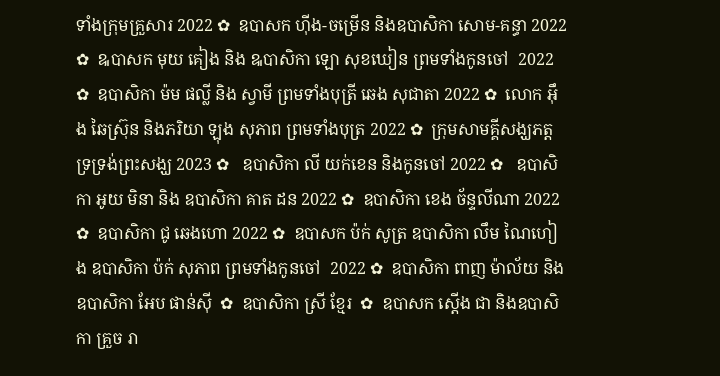ទាំងក្រុមគ្រួសារ 2022 ✿  ឧបាសក ហ៊ីង-ចម្រើន និងឧបាសិកា សោម-គន្ធា 2022 ✿  ឩបាសក មុយ គៀង និង ឩបាសិកា ឡោ សុខឃៀន ព្រមទាំងកូនចៅ  2022 ✿  ឧបាសិកា ម៉ម ផល្លី និង ស្វាមី ព្រមទាំងបុត្រី ឆេង សុជាតា 2022 ✿  លោក អ៊ឹង ឆៃស្រ៊ុន និងភរិយា ឡុង សុភាព ព្រមទាំងបុត្រ 2022 ✿  ក្រុមសាមគ្គីសង្ឃភត្តទ្រទ្រង់ព្រះសង្ឃ 2023 ✿   ឧបាសិកា លី យក់ខេន និងកូនចៅ 2022 ✿   ឧបាសិកា អូយ មិនា និង ឧបាសិកា គាត ដន 2022 ✿  ឧបាសិកា ខេង ច័ន្ទលីណា 2022 ✿  ឧបាសិកា ជូ ឆេងហោ 2022 ✿  ឧបាសក ប៉ក់ សូត្រ ឧបាសិកា លឹម ណៃហៀង ឧបាសិកា ប៉ក់ សុភាព ព្រមទាំងកូនចៅ  2022 ✿  ឧបាសិកា ពាញ ម៉ាល័យ និង ឧបាសិកា អែប ផាន់ស៊ី  ✿  ឧបាសិកា ស្រី ខ្មែរ  ✿  ឧបាសក ស្តើង ជា និងឧបាសិកា គ្រួច រា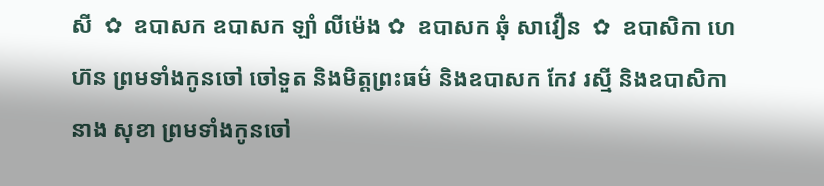សី  ✿  ឧបាសក ឧបាសក ឡាំ លីម៉េង ✿  ឧបាសក ឆុំ សាវឿន  ✿  ឧបាសិកា ហេ ហ៊ន ព្រមទាំងកូនចៅ ចៅទួត និងមិត្តព្រះធម៌ និងឧបាសក កែវ រស្មី និងឧបាសិកា នាង សុខា ព្រមទាំងកូនចៅ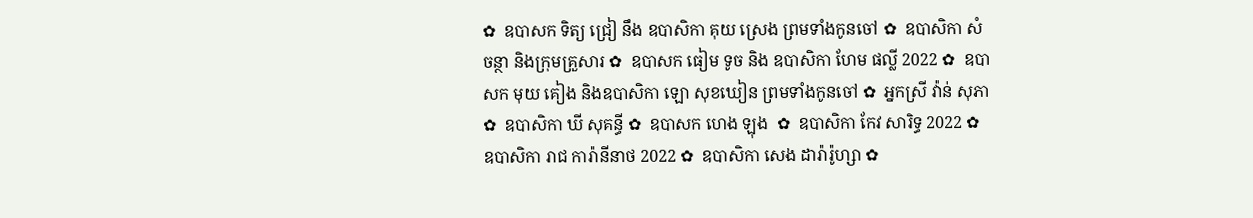✿  ឧបាសក ទិត្យ ជ្រៀ នឹង ឧបាសិកា គុយ ស្រេង ព្រមទាំងកូនចៅ ✿  ឧបាសិកា សំ ចន្ថា និងក្រុមគ្រួសារ ✿  ឧបាសក ធៀម ទូច និង ឧបាសិកា ហែម ផល្លី 2022 ✿  ឧបាសក មុយ គៀង និងឧបាសិកា ឡោ សុខឃៀន ព្រមទាំងកូនចៅ ✿  អ្នកស្រី វ៉ាន់ សុភា ✿  ឧបាសិកា ឃី សុគន្ធី ✿  ឧបាសក ហេង ឡុង  ✿  ឧបាសិកា កែវ សារិទ្ធ 2022 ✿  ឧបាសិកា រាជ ការ៉ានីនាថ 2022 ✿  ឧបាសិកា សេង ដារ៉ារ៉ូហ្សា ✿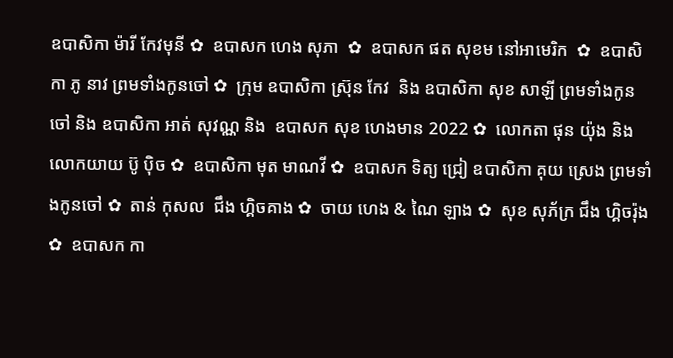ឧបាសិកា ម៉ារី កែវមុនី ✿  ឧបាសក ហេង សុភា  ✿  ឧបាសក ផត សុខម នៅអាមេរិក  ✿  ឧបាសិកា ភូ នាវ ព្រមទាំងកូនចៅ ✿  ក្រុម ឧបាសិកា ស្រ៊ុន កែវ  និង ឧបាសិកា សុខ សាឡី ព្រមទាំងកូនចៅ និង ឧបាសិកា អាត់ សុវណ្ណ និង  ឧបាសក សុខ ហេងមាន 2022 ✿  លោកតា ផុន យ៉ុង និង លោកយាយ ប៊ូ ប៉ិច ✿  ឧបាសិកា មុត មាណវី ✿  ឧបាសក ទិត្យ ជ្រៀ ឧបាសិកា គុយ ស្រេង ព្រមទាំងកូនចៅ ✿  តាន់ កុសល  ជឹង ហ្គិចគាង ✿  ចាយ ហេង & ណៃ ឡាង ✿  សុខ សុភ័ក្រ ជឹង ហ្គិចរ៉ុង ✿  ឧបាសក កា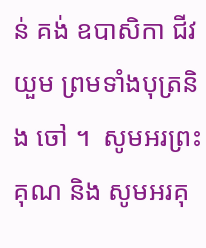ន់ គង់ ឧបាសិកា ជីវ យួម ព្រមទាំងបុត្រនិង ចៅ ។  សូមអរព្រះគុណ និង សូមអរគុ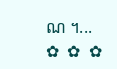ណ ។...       ✿  ✿  ✿